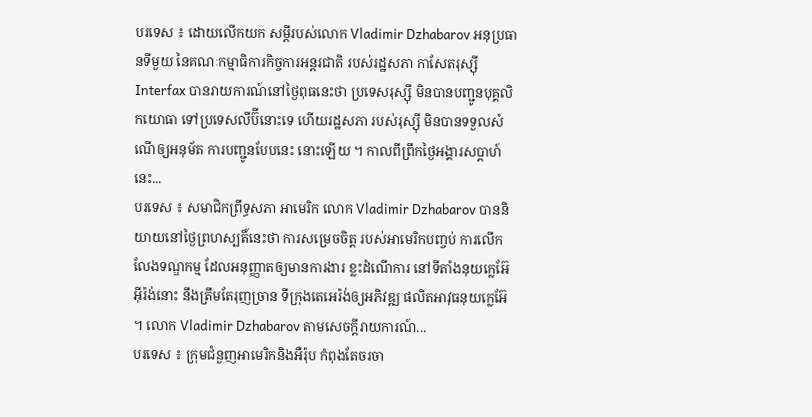បរទេស ៖ ដោយលើកយក សម្តីរបស់លោក Vladimir Dzhabarov អនុប្រធានទីមួយ នៃគណៈកម្មាធិការកិច្ចការអន្តរជាតិ របស់រដ្ឋសភា កាសែតរុស្ស៊ី Interfax បានរាយការណ៍នៅថ្ងៃពុធនេះថា ប្រទេសរុស្ស៊ី មិនបានបញ្ជូនបុគ្គលិកយោធា ទៅប្រទេសលីប៊ីនោះទេ ហើយរដ្ឋសភា របស់រុស្ស៊ី មិនបានទទួលសំណើឲ្យអនុម័ត ការបញ្ជូនបែបនេះ នោះឡើយ ។ កាលពីព្រឹកថ្ងៃអង្គារសប្ដាហ៍នេះ...
បរទេស ៖ សមាជិកព្រឹទ្ធសភា អាមេរិក លោក Vladimir Dzhabarov បាននិយាយនៅថ្ងៃព្រហស្បតិ៍នេះថា ការសម្រេចចិត្ត របស់អាមេរិកបញ្ចប់ ការលើកលែងទណ្ឌកម្ម ដែលអនុញ្ញាតឲ្យមានការងារ ខ្លះដំណើការ នៅទីតាំងនុយក្លេអ៊ែអ៊ីរ៉ង់នោះ នឹងត្រឹមតែរុញច្រាន ទីក្រុងតេអេរ៉ង់ឲ្យអភិវឌ្ឍ ផលិតអាវុធនុយក្លេអ៊ែ ។ លោក Vladimir Dzhabarov តាមសេចក្តីរាយការណ៍...
បរទេស ៖ ក្រុមជំនួញអាមេរិកនិងអឺរ៉ុប កំពុងតែចរចា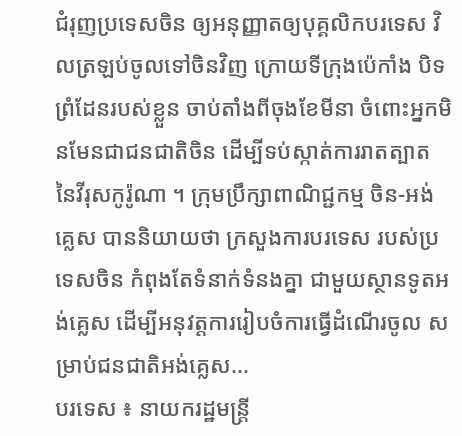ជំរុញប្រទេសចិន ឲ្យអនុញ្ញាតឲ្យបុគ្គលិកបរទេស វិលត្រឡប់ចូលទៅចិនវិញ ក្រោយទីក្រុងប៉េកាំង បិទព្រំដែនរបស់ខ្លួន ចាប់តាំងពីចុងខែមីនា ចំពោះអ្នកមិនមែនជាជនជាតិចិន ដើម្បីទប់ស្កាត់ការរាតត្បាត នៃវីរុសកូរ៉ូណា ។ ក្រុមប្រឹក្សាពាណិជ្ជកម្ម ចិន-អង់គ្លេស បាននិយាយថា ក្រសួងការបរទេស របស់ប្រទេសចិន កំពុងតែទំនាក់ទំនងគ្នា ជាមួយស្ថានទូតអង់គ្លេស ដើម្បីអនុវត្តការរៀបចំការធ្វើដំណើរចូល សម្រាប់ជនជាតិអង់គ្លេស...
បរទេស ៖ នាយករដ្ឋមន្ត្រី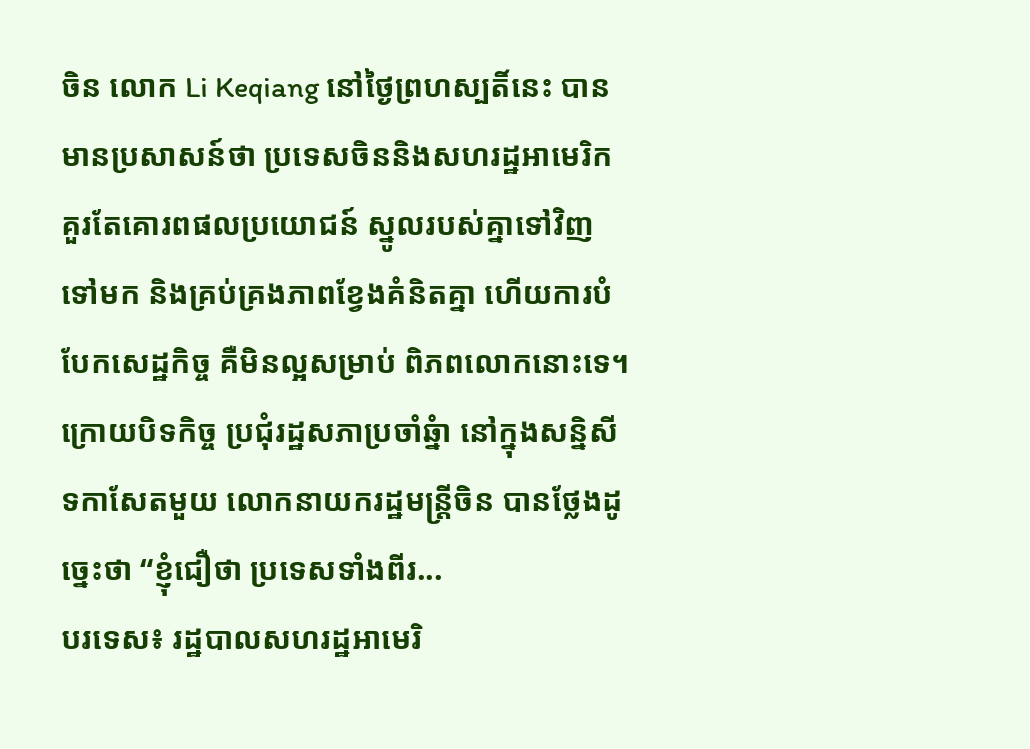ចិន លោក Li Keqiang នៅថ្ងៃព្រហស្បតិ៍នេះ បានមានប្រសាសន៍ថា ប្រទេសចិននិងសហរដ្ឋអាមេរិក គួរតែគោរពផលប្រយោជន៍ ស្នូលរបស់គ្នាទៅវិញទៅមក និងគ្រប់គ្រងភាពខ្វែងគំនិតគ្នា ហើយការបំបែកសេដ្ឋកិច្ច គឺមិនល្អសម្រាប់ ពិភពលោកនោះទេ។ ក្រោយបិទកិច្ច ប្រជុំរដ្ឋសភាប្រចាំឆ្នំា នៅក្នុងសន្និសីទកាសែតមួយ លោកនាយករដ្ឋមន្ត្រីចិន បានថ្លែងដូច្នេះថា “ខ្ញុំជឿថា ប្រទេសទាំងពីរ...
បរទេស៖ រដ្ឋបាលសហរដ្ឋអាមេរិ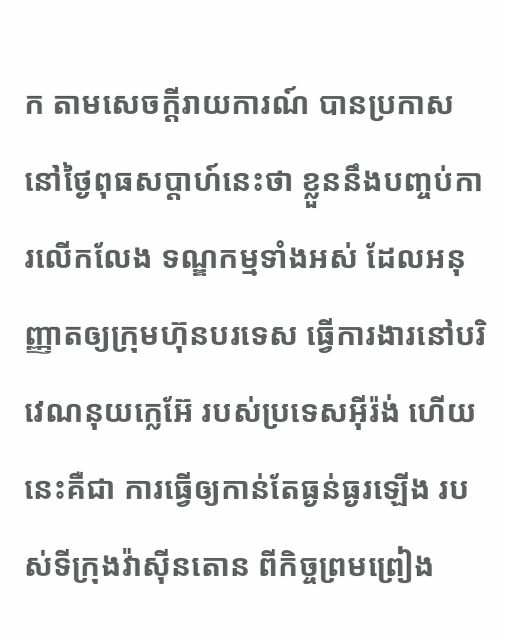ក តាមសេចក្តីរាយការណ៍ បានប្រកាសនៅថ្ងៃពុធសប្ដាហ៍នេះថា ខ្លួននឹងបញ្ចប់ការលើកលែង ទណ្ឌកម្មទាំងអស់ ដែលអនុញ្ញាតឲ្យក្រុមហ៊ុនបរទេស ធ្វើការងារនៅបរិវេណនុយក្លេអ៊ែ របស់ប្រទេសអ៊ីរ៉ង់ ហើយនេះគឺជា ការធ្វើឲ្យកាន់តែធ្ងន់ធ្ងរឡើង របស់ទីក្រុងវ៉ាស៊ីនតោន ពីកិច្ចព្រមព្រៀង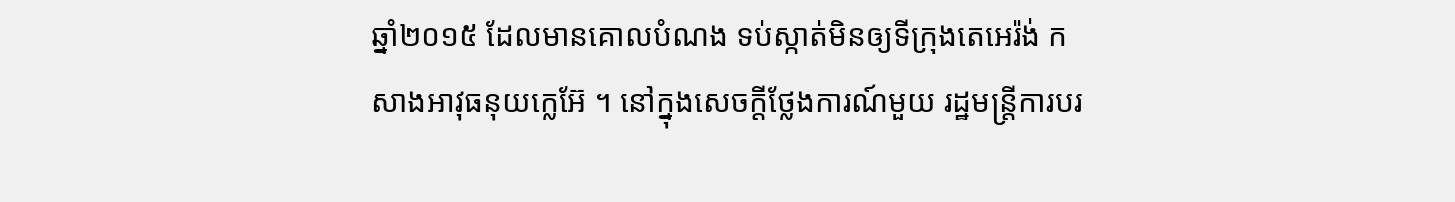ឆ្នាំ២០១៥ ដែលមានគោលបំណង ទប់ស្កាត់មិនឲ្យទីក្រុងតេអេរ៉ង់ កសាងអាវុធនុយក្លេអ៊ែ ។ នៅក្នុងសេចក្តីថ្លែងការណ៍មួយ រដ្ឋមន្ត្រីការបរ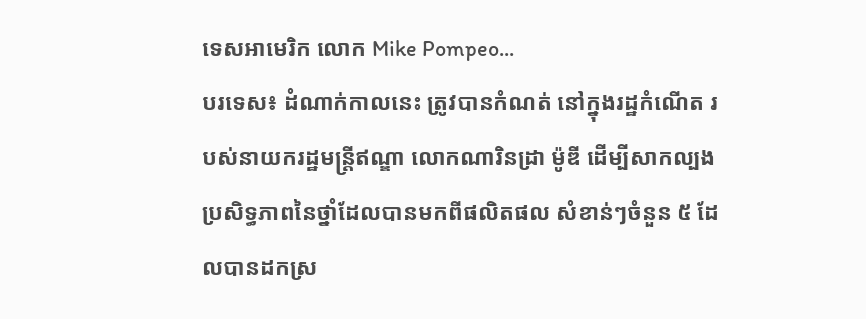ទេសអាមេរិក លោក Mike Pompeo...
បរទេស៖ ដំណាក់កាលនេះ ត្រូវបានកំណត់ នៅក្នុងរដ្ឋកំណើត របស់នាយករដ្ឋមន្រ្តីឥណ្ឌា លោកណារិនដ្រា ម៉ូឌី ដើម្បីសាកល្បងប្រសិទ្ធភាពនៃថ្នាំដែលបានមកពីផលិតផល សំខាន់ៗចំនួន ៥ ដែលបានដកស្រ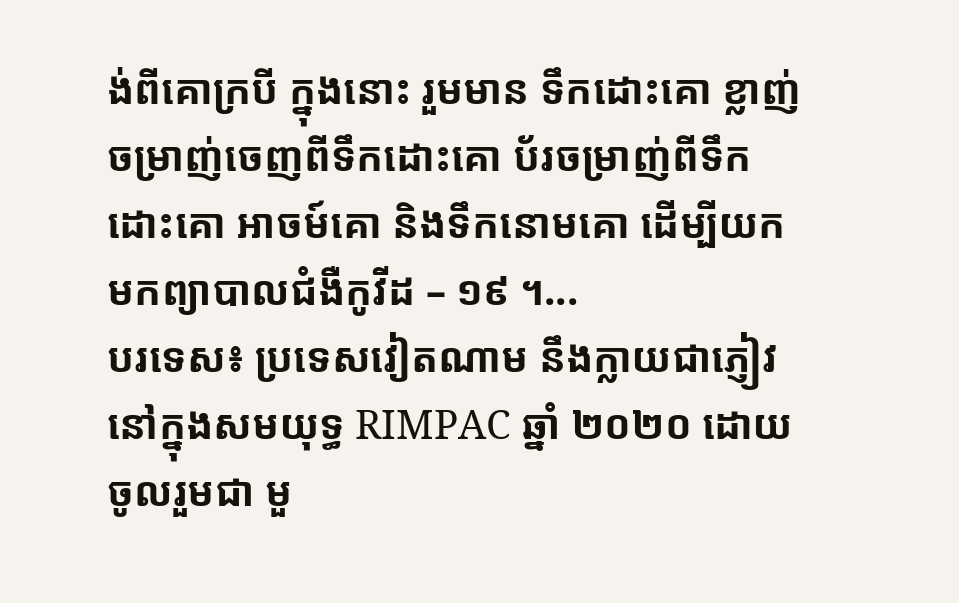ង់ពីគោក្របី ក្នុងនោះ រួមមាន ទឹកដោះគោ ខ្លាញ់ចម្រាញ់ចេញពីទឹកដោះគោ ប័រចម្រាញ់ពីទឹកដោះគោ អាចម៍គោ និងទឹកនោមគោ ដើម្បីយកមកព្យាបាលជំងឺកូវីដ – ១៩ ។...
បរទេស៖ ប្រទេសវៀតណាម នឹងក្លាយជាភ្ញៀវ នៅក្នុងសមយុទ្ធ RIMPAC ឆ្នាំ ២០២០ ដោយចូលរួមជា មួ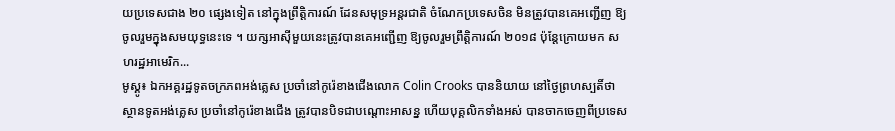យប្រទេសជាង ២០ ផ្សេងទៀត នៅក្នុងព្រឹត្តិការណ៍ ដែនសមុទ្រអន្តរជាតិ ចំណែកប្រទេសចិន មិនត្រូវបានគេអញ្ជើញ ឱ្យចូលរួមក្នុងសមយុទ្ធនេះទេ ។ យក្សអាស៊ីមួយនេះត្រូវបានគេអញ្ជើញ ឱ្យចូលរួមព្រឹត្តិការណ៍ ២០១៨ ប៉ុន្តែក្រោយមក សហរដ្ឋអាមេរិក...
មូស្គូ៖ ឯកអគ្គរដ្ឋទូតចក្រភពអង់គ្លេស ប្រចាំនៅកូរ៉េខាងជើងលោក Colin Crooks បាននិយាយ នៅថ្ងៃព្រហស្បតិ៍ថា ស្ថានទូតអង់គ្លេស ប្រចាំនៅកូរ៉េខាងជើង ត្រូវបានបិទជាបណ្តោះអាសន្ន ហើយបុគ្គលិកទាំងអស់ បានចាកចេញពីប្រទេស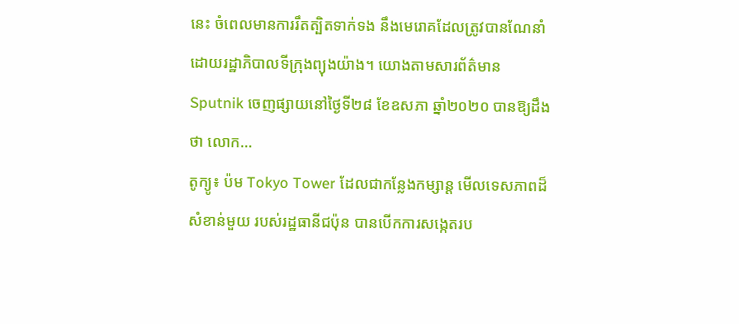នេះ ចំពេលមានការរឹតត្បិតទាក់ទង នឹងមេរោគដែលត្រូវបានណែនាំ ដោយរដ្ឋាភិបាលទីក្រុងព្យុងយ៉ាង។ យោងតាមសារព័ត៌មាន Sputnik ចេញផ្សាយនៅថ្ងៃទី២៨ ខែឧសភា ឆ្នាំ២០២០ បានឱ្យដឹងថា លោក...
តូក្យូ៖ ប៉ម Tokyo Tower ដែលជាកន្លែងកម្សាន្ត មើលទេសភាពដ៏សំខាន់មួយ របស់រដ្ឋធានីជប៉ុន បានបើកការសង្កេតរប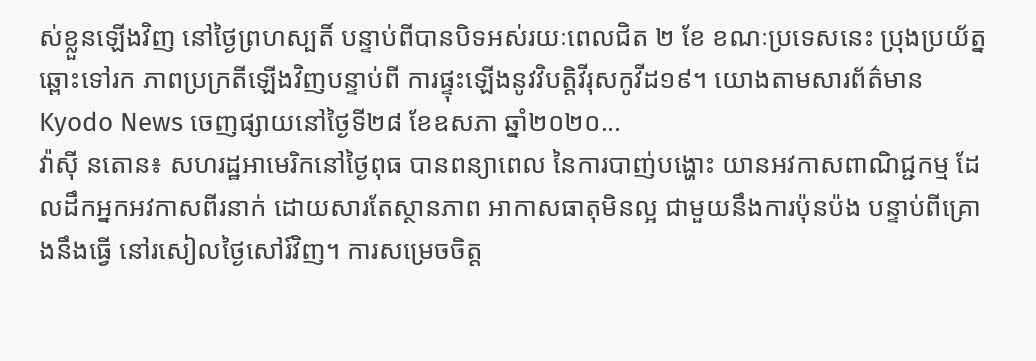ស់ខ្លួនឡើងវិញ នៅថ្ងៃព្រហស្បតិ៍ បន្ទាប់ពីបានបិទអស់រយៈពេលជិត ២ ខែ ខណៈប្រទេសនេះ ប្រុងប្រយ័ត្នឆ្ពោះទៅរក ភាពប្រក្រតីឡើងវិញបន្ទាប់ពី ការផ្ទុះឡើងនូវវិបត្តិវីរុសកូវីដ១៩។ យោងតាមសារព័ត៌មាន Kyodo News ចេញផ្សាយនៅថ្ងៃទី២៨ ខែឧសភា ឆ្នាំ២០២០...
វ៉ាស៊ី នតោន៖ សហរដ្ឋអាមេរិកនៅថ្ងៃពុធ បានពន្យាពេល នៃការបាញ់បង្ហោះ យានអវកាសពាណិជ្ជកម្ម ដែលដឹកអ្នកអវកាសពីរនាក់ ដោយសារតែស្ថានភាព អាកាសធាតុមិនល្អ ជាមួយនឹងការប៉ុនប៉ង បន្ទាប់ពីគ្រោងនឹងធ្វើ នៅរសៀលថ្ងៃសៅរ៍វិញ។ ការសម្រេចចិត្ត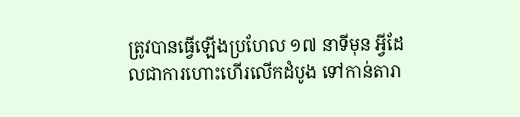ត្រូវបានធ្វើឡើងប្រហែល ១៧ នាទីមុន អ្វីដែលជាការហោះហើរលើកដំបូង ទៅកាន់តារា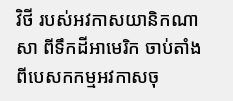វិថី របស់អវកាសយានិកណាសា ពីទឹកដីអាមេរិក ចាប់តាំងពីបេសកកម្មអវកាសចុ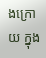ងក្រោយ ក្នុង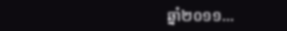ឆ្នាំ២០១១...